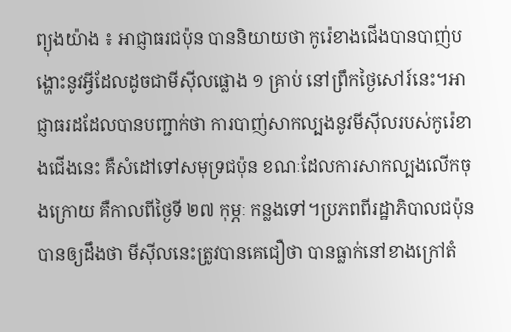ព្យុងយ៉ាង ៖ អាជ្ញាធរជប៉ុន បាននិយាយថា កូរ៉េខាងជើងបានបាញ់បង្ហោះនូវអ្វីដែលដូចជាមីស៊ីលផ្លោង ១ គ្រាប់ នៅព្រឹកថ្ងៃសៅរ៍នេះ។អាជ្ញាធរដដែលបានបញ្ជាក់ថា ការបាញ់សាកល្បងនូវមីស៊ីលរបស់កូរ៉េខាងជើងនេះ គឺសំដៅទៅសមុទ្រជប៉ុន ខណៈដែលការសាកល្បងលើកចុងក្រោយ គឺកាលពីថ្ងៃទី ២៧ កុម្ភៈ កន្លងទៅ។ប្រភពពីរដ្ឋាភិបាលជប៉ុន បានឲ្យដឹងថា មីស៊ីលនេះត្រូវបានគេជឿថា បានធ្លាក់នៅខាងក្រៅតំ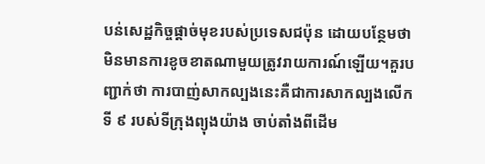បន់សេដ្ឋកិច្ចផ្តាច់មុខរបស់ប្រទេសជប៉ុន ដោយបន្ថែមថា មិនមានការខូចខាតណាមួយត្រូវរាយការណ៍ឡើយ។គួរបញ្ជាក់ថា ការបាញ់សាកល្បងនេះគឺជាការសាកល្បងលើកទី ៩ របស់ទីក្រុងព្យុងយ៉ាង ចាប់តាំងពីដើម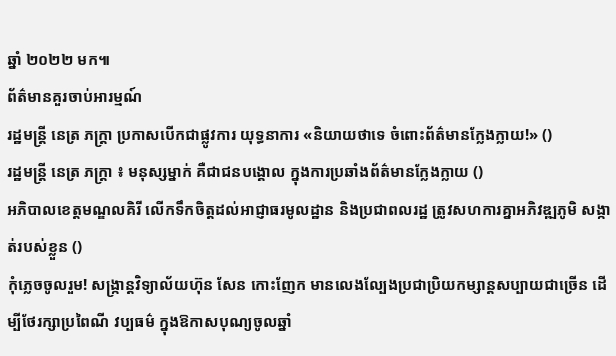ឆ្នាំ ២០២២ មក៕
ព័ត៌មានគួរចាប់អារម្មណ៍
រដ្ឋមន្ត្រី នេត្រ ភក្ត្រា ប្រកាសបើកជាផ្លូវការ យុទ្ធនាការ «និយាយថាទេ ចំពោះព័ត៌មានក្លែងក្លាយ!» ()
រដ្ឋមន្ត្រី នេត្រ ភក្ត្រា ៖ មនុស្សម្នាក់ គឺជាជនបង្គោល ក្នុងការប្រឆាំងព័ត៌មានក្លែងក្លាយ ()
អភិបាលខេត្តមណ្ឌលគិរី លើកទឹកចិត្តដល់អាជ្ញាធរមូលដ្ឋាន និងប្រជាពលរដ្ឋ ត្រូវសហការគ្នាអភិវឌ្ឍភូមិ សង្កាត់របស់ខ្លួន ()
កុំភ្លេចចូលរួម! សង្ក្រាន្តវិទ្យាល័យហ៊ុន សែន កោះញែក មានលេងល្បែងប្រជាប្រិយកម្សាន្តសប្បាយជាច្រើន ដើម្បីថែរក្សាប្រពៃណី វប្បធម៌ ក្នុងឱកាសបុណ្យចូលឆ្នាំ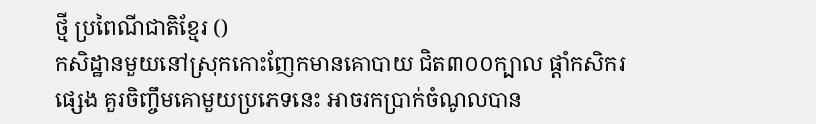ថ្មី ប្រពៃណីជាតិខ្មែរ ()
កសិដ្ឋានមួយនៅស្រុកកោះញែកមានគោបាយ ជិត៣០០ក្បាល ផ្ដាំកសិករផ្សេង គួរចិញ្ចឹមគោមួយប្រភេទនេះ អាចរកប្រាក់ចំណូលបាន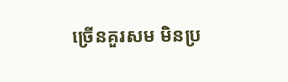ច្រើនគួរសម មិនប្រ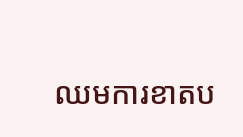ឈមការខាតប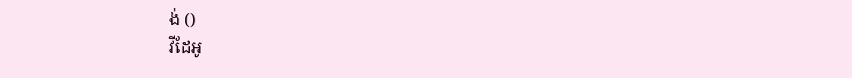ង់ ()
វីដែអូ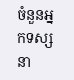ចំនួនអ្នកទស្សនា